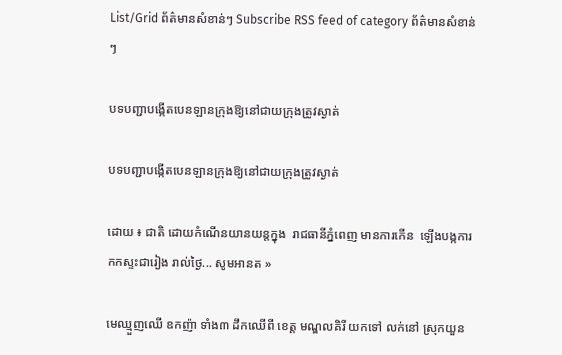List/Grid ព័ត៌មានសំខាន់ៗ Subscribe RSS feed of category ព័ត៌មានសំខាន់ៗ

បទបញ្ជាបង្កើតបេនឡានក្រុងឱ្យនៅជាយក្រុងត្រូវស្ងាត់

បទបញ្ជាបង្កើតបេនឡានក្រុងឱ្យនៅជាយក្រុងត្រូវស្ងាត់

ដោយ ៖ ជាតិ ដោយកំណើនយានយន្តក្នុង  រាជធានីភ្នំពេញ មានការកើន  ឡើងបង្កការកកស្ទះជារៀង រាល់ថ្ងៃ... សូមអានត »

មេឈ្មួញឈើ ឧកញ៉ា ទាំង៣ ដឹកឈើពី ខេត្ត មណ្ឌលគិរី យកទៅ លក់នៅ ស្រុកយួន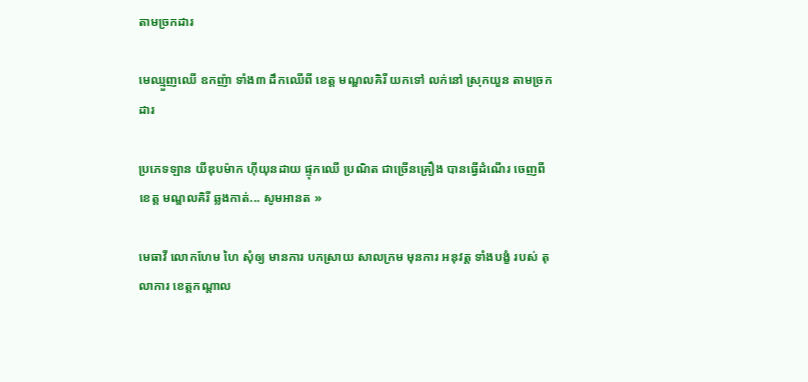តាមច្រកដារ

មេឈ្មួញឈើ ឧកញ៉ា ទាំង៣ ដឹកឈើពី ខេត្ត មណ្ឌលគិរី យកទៅ លក់នៅ ស្រុកយួន តាមច្រកដារ

ប្រភេទឡាន យីឌុបម៉ាក ហ៊ីយុនដាយ ផ្ទុកឈើ ប្រណិត ជាច្រើនគ្រឿង បានធ្វើដំណើរ ចេញពីខេត្ត មណ្ឌលគិរី ឆ្លងកាត់... សូមអានត »

មេធាវី លោកហែម ហៃ សុំឲ្យ មានការ បកស្រាយ សាលក្រម មុនការ អនុវត្ត ទាំងបង្ខំ របស់ តុលាការ ខេត្តកណ្តាល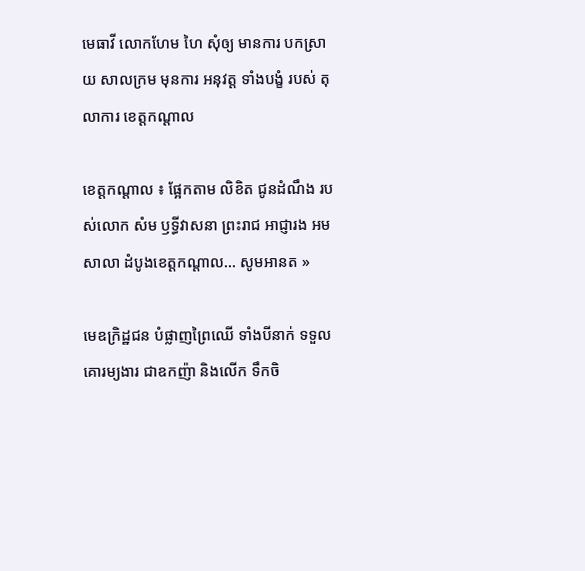មេធាវី លោកហែម ហៃ សុំឲ្យ មានការ បកស្រាយ សាលក្រម មុនការ អនុវត្ត ទាំងបង្ខំ របស់ តុលាការ ខេត្តកណ្តាល

ខេត្តកណ្តាល ៖ ផ្អែកតាម លិខិត ជូនដំណឹង របស់លោក សំម ឫទ្ធីវាសនា ព្រះរាជ អាជ្ញារង អមសាលា ដំបូងខេត្តកណ្ដាល... សូមអានត »

មេឧក្រិដ្ឋជន បំផ្លាញព្រៃឈើ ទាំងបីនាក់ ទទួល គោរម្យងារ ជាឧកញ៉ា និងលើក ទឹកចិ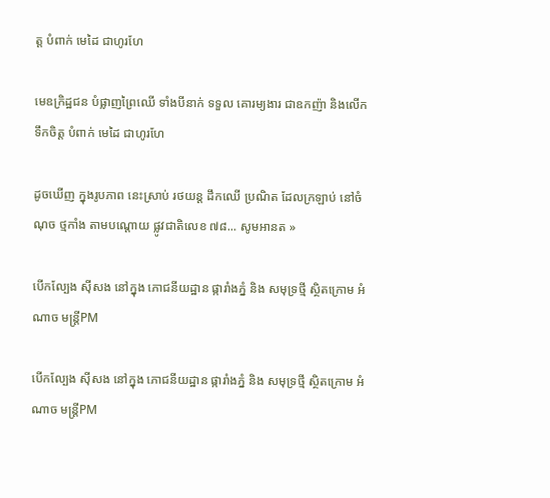ត្ត បំពាក់ មេដៃ ជាហូរហែ

មេឧក្រិដ្ឋជន បំផ្លាញព្រៃឈើ ទាំងបីនាក់ ទទួល គោរម្យងារ ជាឧកញ៉ា និងលើក ទឹកចិត្ត បំពាក់ មេដៃ ជាហូរហែ

ដូចឃើញ ក្នុងរូបភាព នេះស្រាប់ រថយន្ត ដឹកឈើ ប្រណិត ដែលក្រឡាប់ នៅចំណុច ថ្មកាំង តាមបណ្តោយ ផ្លូវជាតិលេខ ៧៨... សូមអានត »

បើកល្បែង ស៊ីសង នៅក្នុង ភោជនីយដ្ឋាន ផ្ការាំងភ្នំ និង សមុទ្រថ្មី សិ្ថតក្រោម អំណាច មន្ត្រីPM

បើកល្បែង ស៊ីសង នៅក្នុង ភោជនីយដ្ឋាន ផ្ការាំងភ្នំ និង សមុទ្រថ្មី សិ្ថតក្រោម អំណាច មន្ត្រីPM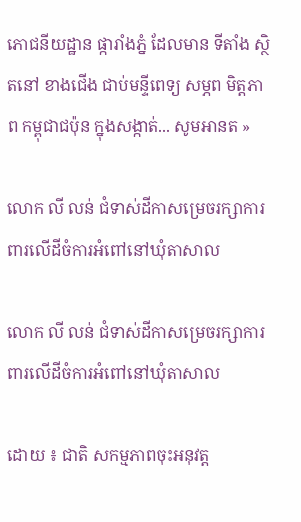ភោជនីយដ្ឋាន ផ្ការាំងភ្នំ ដែលមាន ទីតាំង ស្ថិតនៅ ខាងជើង ជាប់មន្ទីពេទ្យ សម្ភព មិត្តភាព កម្ពុជាជប៉ុន ក្នុងសង្កាត់... សូមអានត »

លោក លី លន់ ជំទាស់ដីកាសម្រេចរក្សាការពារលើដីចំការអំពៅនៅឃុំតាសាល

លោក លី លន់ ជំទាស់ដីកាសម្រេចរក្សាការពារលើដីចំការអំពៅនៅឃុំតាសាល

ដោយ ៖ ជាតិ សកម្មភាពចុះអនុវត្ត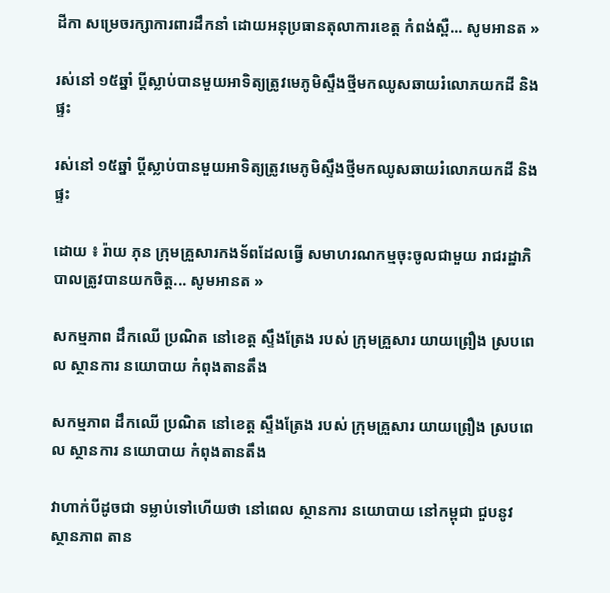ដីកា សម្រេចរក្សាការពារដឹកនាំ ដោយអនុប្រធានតុលាការខេត្ត កំពង់ស្ពឺ... សូមអានត »

រស់នៅ ១៥ឆ្នាំ ប្តីស្លាប់បានមួយអាទិត្យត្រូវមេភូមិស្ទឹងថ្មីមកឈូសឆាយរំលោភយកដី និងផ្ទះ

រស់នៅ ១៥ឆ្នាំ ប្តីស្លាប់បានមួយអាទិត្យត្រូវមេភូមិស្ទឹងថ្មីមកឈូសឆាយរំលោភយកដី និងផ្ទះ

ដោយ ៖ រ៉ាយ ភុន ក្រុមគ្រួសារកងទ័ពដែលធ្វើ សមាហរណកម្មចុះចូលជាមួយ រាជរដ្ឋាភិបាលត្រូវបានយកចិត្ត... សូមអានត »

សកម្មភាព ដឹកឈើ ប្រណិត នៅខេត្ត ស្ទឹងត្រែង របស់ ក្រុមគ្រួសារ យាយព្រឿង ស្របពេល ស្ថានការ នយោបាយ កំពុងតានតឹង

សកម្មភាព ដឹកឈើ ប្រណិត នៅខេត្ត ស្ទឹងត្រែង របស់ ក្រុមគ្រួសារ យាយព្រឿង ស្របពេល ស្ថានការ នយោបាយ កំពុងតានតឹង

វាហាក់បីដូចជា ទម្លាប់ទៅហើយថា នៅពេល ស្ថានការ នយោបាយ នៅកម្ពុជា ជួបនូវ ស្ថានភាព តាន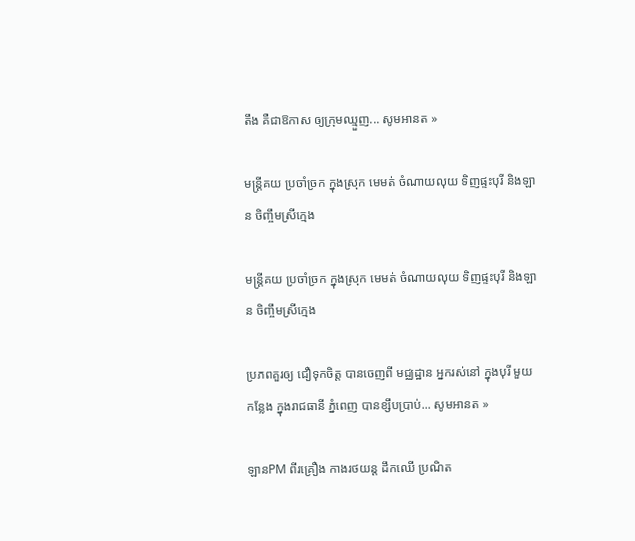តឹង គឺជាឱកាស ឲ្យក្រុមឈ្មួញ... សូមអានត »

មន្ត្រីគយ ប្រចាំច្រក ក្នុងស្រុក មេមត់ ចំណាយលុយ ទិញផ្ទះបុរី និងឡាន ចិញ្ចឹមស្រីក្មេង

មន្ត្រីគយ ប្រចាំច្រក ក្នុងស្រុក មេមត់ ចំណាយលុយ ទិញផ្ទះបុរី និងឡាន ចិញ្ចឹមស្រីក្មេង

ប្រភពគួរឲ្យ ជឿទុកចិត្ត បានចេញពី មជ្ឈដ្ឋាន អ្នករស់នៅ ក្នុងបុរី មួយកន្លែង ក្នុងរាជធានី ភ្នំពេញ បានខ្សឹបប្រាប់... សូមអានត »

ឡានPM ពីរគ្រឿង កាងរថយន្ត ដឹកឈើ ប្រណិត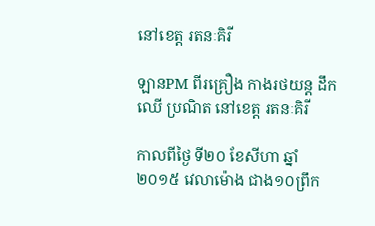នៅខេត្ត រតនៈគិរី

ឡានPM ពីរគ្រឿង កាងរថយន្ត ដឹកឈើ ប្រណិត នៅខេត្ត រតនៈគិរី

កាលពីថ្ងៃ ទី២០ ខែសីហា ឆ្នាំ២០១៥ វេលាម៉ោង ជាង១០ព្រឹក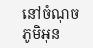នៅចំណុច ភូមិអុន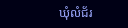ឃុំលំជ័រ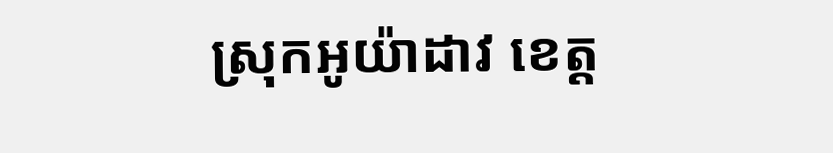ស្រុកអូយ៉ាដាវ ខេត្ត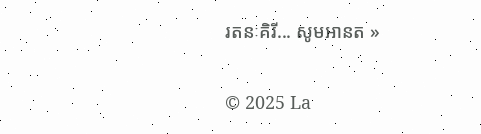រតនៈគិរី... សូមអានត »

© 2025 La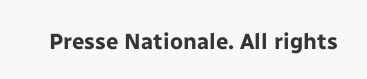Presse Nationale. All rights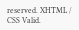reserved. XHTML / CSS Valid.